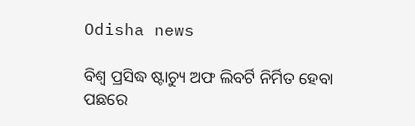Odisha news

ବିଶ୍ୱ ପ୍ରସିଦ୍ଧ ଷ୍ଟାଚ୍ୟୁ ଅଫ ଲିବର୍ଟି ନିର୍ମିତ ହେବା ପଛରେ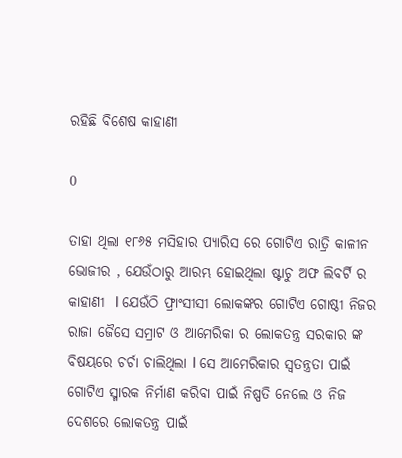ରହିଛି ବିଶେଷ କାହାଣୀ

0

ତାହା ଥିଲା ୧୮୬୫ ମସିହାର ପ୍ୟାରିସ ରେ ଗୋଟିଏ ରାତ୍ରି କାଳୀନ ଭୋଜୀର , ଯେଉଁଠାରୁ ଆରମ୍ଭ ହୋଇଥିଲା ଷ୍ଟାଚୁ ଅଫ ଲିବର୍ଟି ର କାହାଣୀ  l ଯେଉଁଠି ଫ୍ରାଂସୀସୀ ଲୋକଙ୍କର ଗୋଟିଏ ଗୋଷ୍ଠୀ ନିଜର ରାଜା ଜୈସେ ସମ୍ରାଟ ଓ ଆମେରିକା ର ଲୋକତନ୍ତ୍ର ସରକାର ଙ୍କ ବିଷୟରେ ଚର୍ଚା ଚାଲିଥିଲା l ସେ ଆମେରିକାର ସ୍ୱତନ୍ତ୍ରତା ପାଇଁ ଗୋଟିଏ ସ୍ମାରକ ନିର୍ମାଣ କରିବା ପାଇଁ ନିଷ୍ପତି ନେଲେ ଓ ନିଜ ଦେଶରେ ଲୋକତନ୍ତ୍ର ପାଇଁ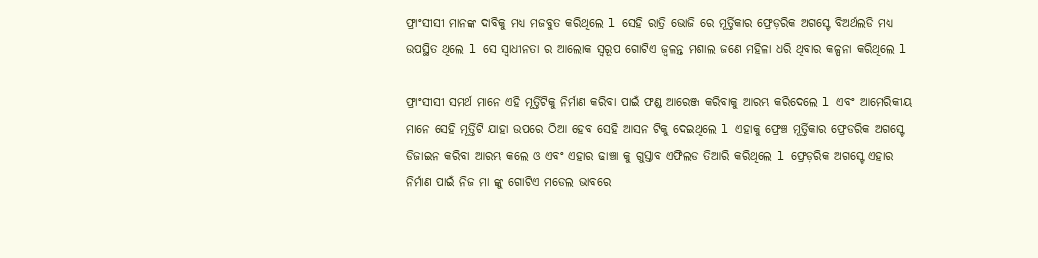ଫ୍ରାଂସୀସୀ ମାନଙ୍କ ଦାବିକୁ ମଧ୍ୟ ମଜବୁତ କରିଥିଲେ l ସେହି ରାତ୍ରି ଭୋଜି ରେ ମୂର୍ତ୍ତିକାର ଫ୍ରେଡ଼ରିକ ଅଗସ୍ଟେ ବିଅର୍ଥଲଡି ମଧ୍ୟ ଉପସ୍ଥିତ ଥିଲେ l ସେ ସ୍ୱାଧୀନତା ର ଆଲୋକ ସ୍ୱରୂପ ଗୋଟିଏ ଜ୍ୱଳନ୍ତ ମଶାଲ ଜଣେ ମହିଳା ଧରି ଥିବାର କଳ୍ପନା କରିଥିଲେ l

ଫ୍ରାଂସୀସୀ ସମର୍ଥ ମାନେ ଏହି ମୂର୍ତ୍ତିଟିକୁ ନିର୍ମାଣ କରିବା ପାଇଁ ଫଣ୍ଡ ଆରେଞ୍ଜ କରିବାକୁ ଆରମ୍ଭ କରିଦେଲେ l ଏବଂ ଆମେରିକୀୟ ମାନେ ସେହି ମୂର୍ତ୍ତିଟି ଯାହା ଉପରେ ଠିଆ ହେବ ସେହି ଆସନ ଟିକୁ ଦେଇଥିଲେ l ଏହାକୁ ଫ୍ରେଞ୍ଚ ମୂର୍ତ୍ତିକାର ଫ୍ରେଡରିକ ଅଗସ୍ଟେ ଡିଜାଇନ କରିବା ଆରମ୍ଭ କଲେ ଓ ଏବଂ ଏହାର ଢାଞ୍ଚା କୁ ଗୁସ୍ତାବ ଏଫିଲଡ ତିଆରି କରିଥିଲେ l ଫ୍ରେଡ଼ରିକ ଅଗସ୍ଟେ ଏହାର ନିର୍ମାଣ ପାଇଁ ନିଜ ମା ଙ୍କୁ ଗୋଟିଏ ମଡେଲ ଭାବରେ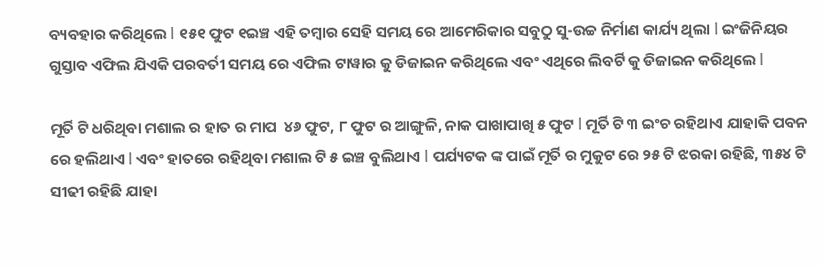ବ୍ୟବହାର କରିଥିଲେ l ୧୫୧ ଫୁଟ ୧ଇଞ୍ଚ ଏହି ତମ୍ବାର ସେହି ସମୟ ରେ ଆମେରିକାର ସବୁଠୁ ସୁ-ଉଚ୍ଚ ନିର୍ମାଣ କାର୍ଯ୍ୟ ଥିଲା l ଇଂଜିନିୟର ଗୁସ୍ତାବ ଏଫିଲ ଯିଏକି ପରବର୍ତୀ ସମୟ ରେ ଏଫିଲ ଟାୱାର କୁ ଡିଜାଇନ କରିଥିଲେ ଏବଂ ଏଥିରେ ଲିବର୍ଟି କୁ ଡିଜାଇନ କରିଥିଲେ l

ମୂର୍ତି ଟି ଧରିଥିବା ମଶାଲ ର ହାତ ର ମାପ  ୪୬ ଫୁଟ, ୮ ଫୁଟ ର ଆଙ୍ଗୁଳି, ନାକ ପାଖାପାଖି ୫ ଫୁଟ l ମୂର୍ତି ଟି ୩ ଇଂଚ ରହିଥାଏ ଯାହାକି ପବନ ରେ ହଲିଥାଏ l ଏବଂ ହାତରେ ରହିଥିବା ମଶାଲ ଟି ୫ ଇଞ୍ଚ ବୁଲିଥାଏ l ପର୍ଯ୍ୟଟକ ଙ୍କ ପାଇଁ ମୂର୍ତି ର ମୁକୁଟ ରେ ୨୫ ଟି ଝରକା ରହିଛି, ୩୫୪ ଟି ସୀଢୀ ରହିଛି ଯାହା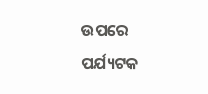ଉପରେ ପର୍ଯ୍ୟଟକ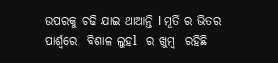ଉପରକୁ ଚଢି ଯାଇ ଥାଆନ୍ତି l ମୂର୍ତି ର ଭିତର ପାର୍ଶ୍ୱରେ  ବିଶାଳ ଲୁହl  ର ଖୁମ୍ବ  ରହିଛି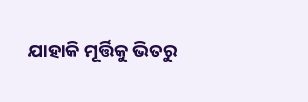ଯାହାକି ମୂର୍ତ୍ତିକୁ ଭିତରୁ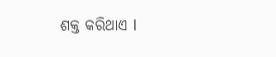ଶକ୍ତ କରିଥାଏ l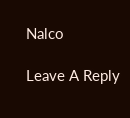Nalco

Leave A Reply